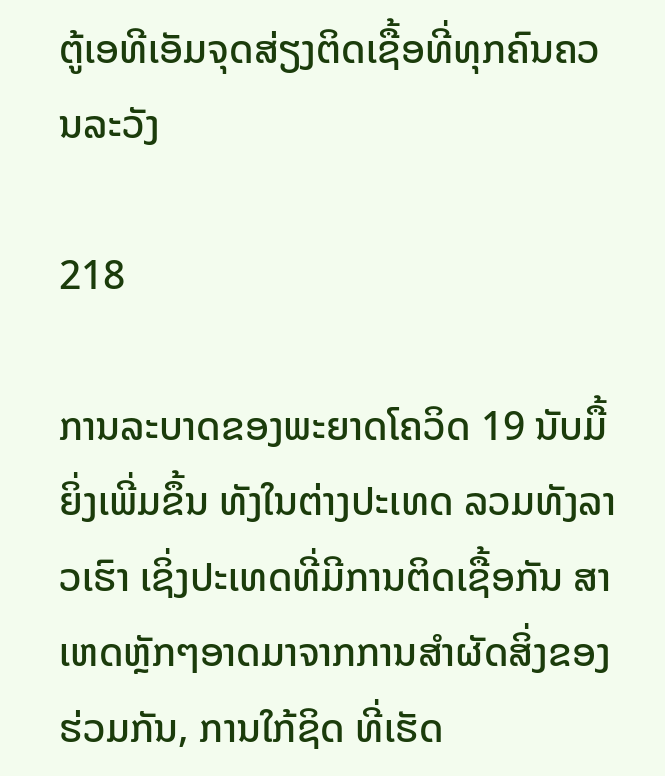ຕູ້ເອທີເອັມຈຸດສ່ຽງຕິດເຊື້ອທີ່ທຸກຄົນຄວນລະວັງ

218

ການລະບາດຂອງພະຍາດໂຄວິດ 19 ນັບມື້ຍິ່ງເພີ່ມຂຶ້ນ ທັງໃນຕ່າງປະເທດ ລວມທັງລາວເຮົາ ເຊິ່ງປະເທດທີ່ມີການຕິດເຊື້ອກັນ ສາເຫດຫຼັກໆອາດມາຈາກການສຳຜັດສິ່ງຂອງຮ່ວມກັນ, ການໃກ້ຊິດ ທີ່ເຮັດ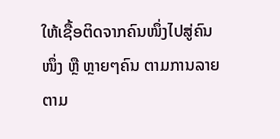ໃຫ້ເຊື້ອຕິດຈາກຄົນໜຶ່ງໄປສູ່ຄົນໜຶ່ງ ຫຼື ຫຼາຍໆຄົນ ຕາມການລາຍຕາມ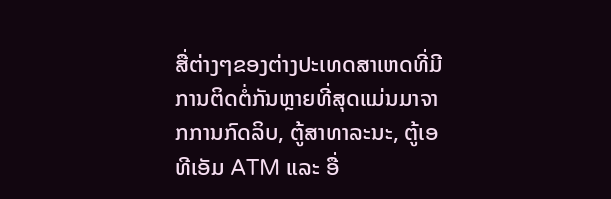ສື່ຕ່າງໆຂອງຕ່າງປະເທດສາເຫດທີ່ມີການຕິດຕໍ່ກັນຫຼາຍທີ່ສຸດແມ່ນມາຈາກການກົດລິບ, ຕູ້ສາທາລະນະ, ຕູ້ເອທີເອັມ ATM ແລະ ອື່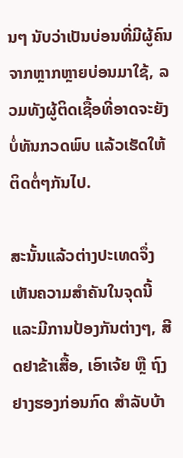ນໆ ນັບວ່າເປັນບ່ອນທີ່ມີຜູ້ຄົນຈາກຫຼາກຫຼາຍບ່ອນມາໃຊ້, ລວມທັງຜູ້ຕິດເຊື້ອທີ່ອາດຈະຍັງບໍ່ທັນກວດພົບ ແລ້ວເຮັດໃຫ້ຕິດຕໍ່ໆກັນໄປ.

ສະນັ້ນແລ້ວຕ່າງປະເທດຈຶ່ງເຫັນຄວາມສຳຄັນໃນຈຸດນີ້ ແລະມີການປ້ອງກັນຕ່າງໆ, ສີດຢາຂ້າເສື້ອ, ເອົາເຈ້ຍ ຫຼື ຖົງຢາງຮອງກ່ອນກົດ ສຳລັບບ້າ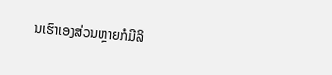ນເຮົາເອງສ່ວນຫຼາຍກໍມີລິ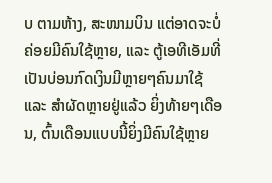ບ ຕາມຫ້າງ, ສະໜາມບິນ ແຕ່ອາດຈະບໍ່ຄ່ອຍມີຄົນໃຊ້ຫຼາຍ, ແລະ ຕູ້ເອທີເອັມທີ່ເປັນບ່ອນກົດເງິນມີຫຼາຍໆຄົນມາໃຊ້ ແລະ ສໍາຜັດຫຼາຍຢູ່ແລ້ວ ຍິ່ງທ້າຍໆເດືອນ, ຕົ້ນເດືອນແບບນີ້ຍິ່ງມີຄົນໃຊ້ຫຼາຍ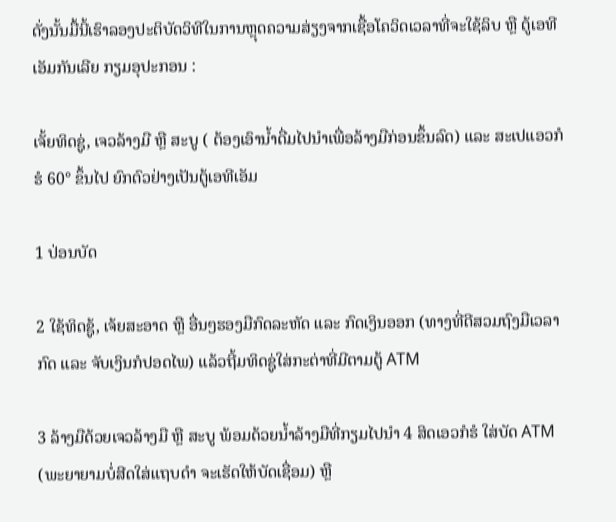ດັ່ງນັ້ນມື້ນີ້ເຮົາລອງປະຕິບັດວິທີໃນການຫຼຸດຄວາມສ່ຽງຈາກເຊື້ອໂຄວິດເວລາທີ່ຈະໃຊ້ລິບ ຫຼື ຕູ້ເອທີເອັມກັນເລີຍ ກຽມອຸປະກອນ :

ເຈັ້ຍທິດຊູ່, ເຈວລ້າງມື ຫຼື ສະບູ ( ຕ້ອງເອົານໍ້າດື່ມໄປນຳເພື່ອລ້າງມືກ່ອນຂຶ້ນລົດ) ແລະ ສະເປແອວກໍຮໍ 60° ຂຶ້ນໄປ ຍົກຕົວຢ່າງເປັນຕູ້ເອທີເອັມ

1 ປ່ອນບັດ

2 ໃຊ້ທິດຊູ້, ເຈ້ຍສະອາດ ຫຼື ອື່ນໆຮອງມືກົດລະຫັດ ແລະ ກົດເງິນອອກ (ທາງທີ່ດີສວມຖົງມືເວລາກົດ ແລະ ຈັບເງິນກໍປອດໄພ) ແລ້ວຖີ້ມທິດຊູ່ໃສ່ກະຕ່າທີ່ມີຕາມຕູ້ ATM

3 ລ້າງມືດ້ວຍເຈວລ້າງມື ຫຼື ສະບູ ພ້ອມດ້ວຍນໍ້າລ້າງມືທີ່ກຽມໄປນຳ 4 ສິດເອວກໍຮໍ ໃສ່ບັດ ATM (ພະຍາຍາມບໍ່ສີດໃສ່ແຖບດຳ ຈະເຮັດໃຫ້ບັດເຊື່ອມ) ຫຼື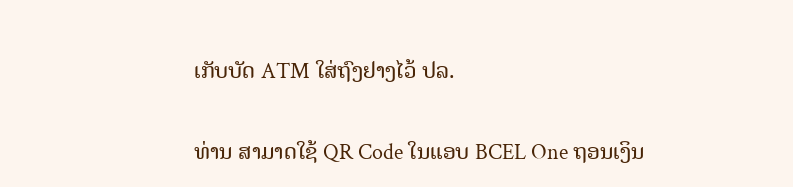ເກັບບັດ ATM ໃສ່ຖົງຢາງໄວ້ ປລ.

ທ່ານ ສາມາດໃຊ້ QR Code ໃນແອບ BCEL One ຖອນເງິນ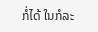ກໍ່ໄດ້ ໃນກໍລະ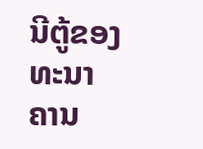ນີຕູ້ຂອງທະນາຄານ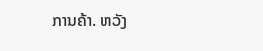ການຄ້າ. ຫວັງ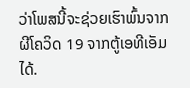ວ່າໂພສນີ້ຈະຊ່ວຍເຮົາພົ້ນຈາກ ຜີໂຄວິດ 19 ຈາກຕູ້ເອທີເອັມໄດ້.